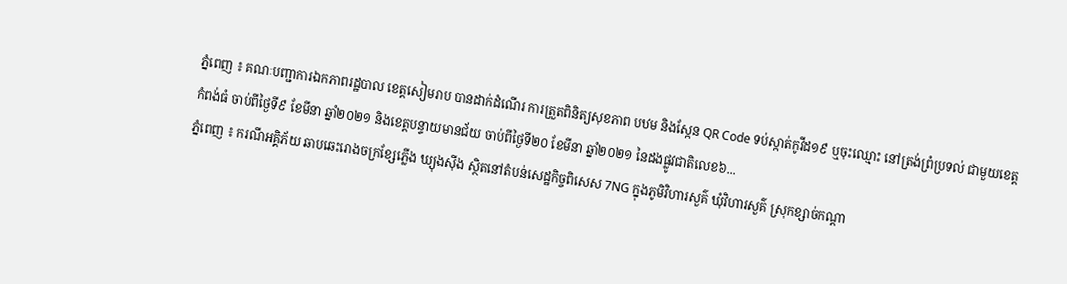ភ្នំពេញ ៖ គណៈបញ្ជាការឯកភាពរដ្ឋបាល ខេត្តសៀមរាប បានដាក់ដំណើរ ការត្រួតពិនិត្យសុខភាព បឋម និងស្កែន QR Code ទប់ស្កាត់កូវីដ១៩ ឬចុះឈ្មោះ នៅត្រង់ព្រំប្រទល់ ជាមួយខេត្តកំពង់ធំ ចាប់ពីថ្ងៃទី៩ ខែមីនា ឆ្នាំ២០២១ និងខេត្តបន្ទាយមានជ័យ ចាប់ពីថ្ងៃទី២០ ខែមីនា ឆ្នាំ២០២១ នៃដងផ្លូវជាតិលេខ៦...
ភ្នំពេញ ៖ ករណីអគ្គិភ័យ ឆាបឆេះរោងចក្រខ្សែភ្លើង ឃ្យុងស៊ីង ស្ថិតនៅតំបន់សេដ្ឋកិច្ចពិសេស 7NG ក្នុងភូមិវិហារសួគ៌ ឃុំវិហារសួគ៌ ស្រុកខ្សាច់កណ្ដា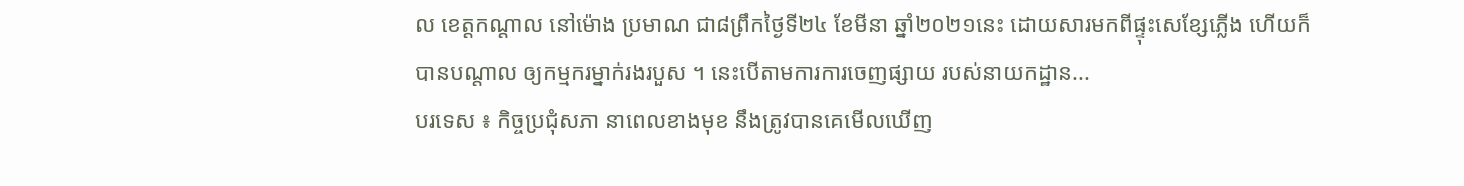ល ខេត្តកណ្ដាល នៅម៉ោង ប្រមាណ ជា៨ព្រឹកថ្ងៃទី២៤ ខែមីនា ឆ្នាំ២០២១នេះ ដោយសារមកពីផ្ទុះសេខ្សែភ្លើង ហើយក៏បានបណ្តាល ឲ្យកម្មករម្នាក់រងរបួស ។ នេះបើតាមការការចេញផ្សាយ របស់នាយកដ្ឋាន...
បរទេស ៖ កិច្ចប្រជុំសភា នាពេលខាងមុខ នឹងត្រូវបានគេមើលឃើញ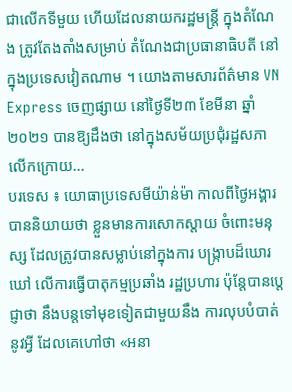ជាលើកទីមួយ ហើយដែលនាយករដ្ឋមន្រ្តី ក្នុងតំណែង ត្រូវតែងតាំងសម្រាប់ តំណែងជាប្រធានាធិបតី នៅក្នុងប្រទេសវៀតណាម ។ យោងតាមសារព័ត៌មាន VN Express ចេញផ្សាយ នៅថ្ងៃទី២៣ ខែមីនា ឆ្នាំ២០២១ បានឱ្យដឹងថា នៅក្នុងសម័យប្រជុំរដ្ឋសភា លើកក្រោយ...
បរទេស ៖ យោធាប្រទេសមីយ៉ាន់ម៉ា កាលពីថ្ងៃអង្គារបាននិយាយថា ខ្លួនមានការសោកស្តាយ ចំពោះមនុស្ស ដែលត្រូវបានសម្លាប់នៅក្នុងការ បង្ក្រាបដ៏ឃោរឃៅ លើការធ្វើបាតុកម្មប្រឆាំង រដ្ឋប្រហារ ប៉ុន្តែបានប្តេជ្ញាថា នឹងបន្តទៅមុខទៀតជាមួយនឹង ការលុបបំបាត់នូវអ្វី ដែលគេហៅថា «អនា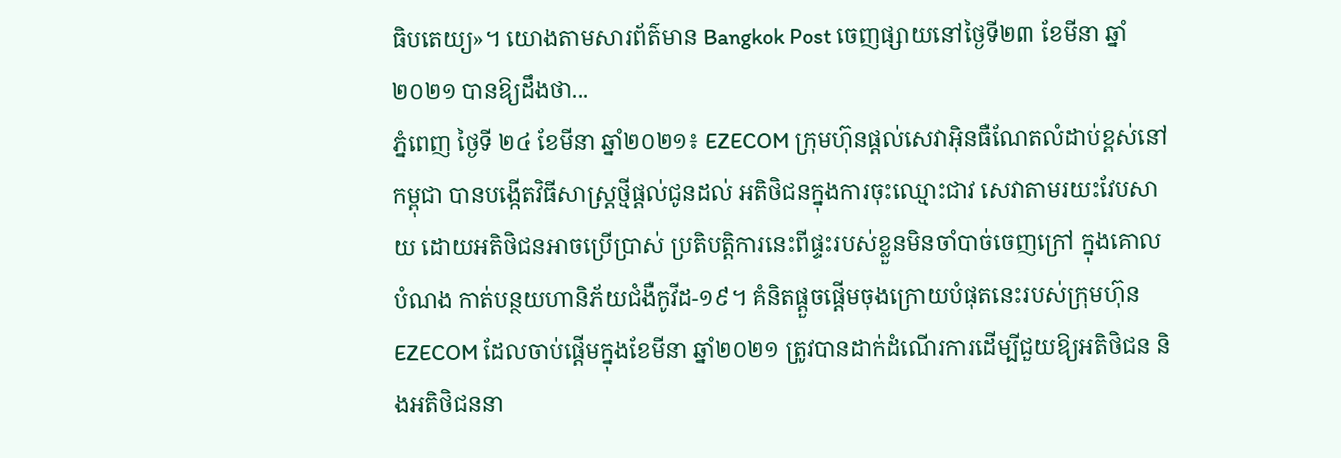ធិបតេយ្យ»។ យោងតាមសារព័ត៌មាន Bangkok Post ចេញផ្សាយនៅថ្ងៃទី២៣ ខែមីនា ឆ្នាំ២០២១ បានឱ្យដឹងថា...
ភ្នំពេញ ថ្ងៃទី ២៤ ខែមីនា ឆ្នាំ២០២១៖ EZECOM ក្រុមហ៊ុនផ្តល់សេវាអ៊ិនធឺណែតលំដាប់ខ្ពស់នៅកម្ពុជា បានបង្កើតវិធីសាស្ត្រថ្មីផ្តល់ជូនដល់ អតិថិជនក្នុងការចុះឈ្មោះជាវ សេវាតាមរយះវែបសាយ ដោយអតិថិជនអាចប្រើប្រាស់ ប្រតិបត្តិការនេះពីផ្ទះរបស់ខ្លួនមិនចាំបាច់ចេញក្រៅ ក្នុងគោលបំណង កាត់បន្ថយហានិភ័យជំងឺកូវីដ-១៩។ គំនិតផ្តួចផ្តើមចុងក្រោយបំផុតនេះរបស់ក្រុមហ៊ុន EZECOM ដែលចាប់ផ្តើមក្នុងខែមីនា ឆ្នាំ២០២១ ត្រូវបានដាក់ដំណើរការដើម្បីជួយឱ្យអតិថិជន និងអតិថិជននា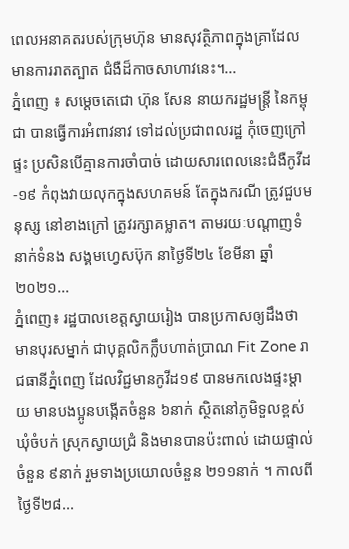ពេលអនាគតរបស់ក្រុមហ៊ុន មានសុវត្ថិភាពក្នុងគ្រាដែលមានការរាតត្បាត ជំងឺដ៏កាចសាហាវនេះ។...
ភ្នំពេញ ៖ សម្ដេចតេជោ ហ៊ុន សែន នាយករដ្ឋមន្ដ្រី នៃកម្ពុជា បានធ្វើការអំពាវនាវ ទៅដល់ប្រជាពលរដ្ឋ កុំចេញក្រៅផ្ទះ ប្រសិនបើគ្មានការចាំបាច់ ដោយសារពេលនេះជំងឺកូវីដ-១៩ កំពុងវាយលុកក្នុងសហគមន៍ តែក្នុងករណី ត្រូវជួបមនុស្ស នៅខាងក្រៅ ត្រូវរក្សាគម្លាត។ តាមរយៈបណ្ដាញទំនាក់ទំនង សង្គមហ្វេសប៊ុក នាថ្ងៃទី២៤ ខែមីនា ឆ្នាំ២០២១...
ភ្នំពេញ៖ រដ្ឋបាលខេត្តស្វាយរៀង បានប្រកាសឲ្យដឹងថា មានបុរសម្នាក់ ជាបុគ្គលិកក្លឹបហាត់ប្រាណ Fit Zone រាជធានីភ្នំពេញ ដែលវិជ្ជមានកូវីដ១៩ បានមកលេងផ្ទះម្តាយ មានបងប្អូនបង្កើតចំនួន ៦នាក់ ស្ថិតនៅភូមិទួលខ្ពស់ ឃុំចំបក់ ស្រុកស្វាយជ្រំ និងមានបានប៉ះពាល់ ដោយផ្ទាល់ចំនួន ៩នាក់ រួមទាងប្រយោលចំនួន ២១១នាក់ ។ កាលពីថ្ងៃទី២៨...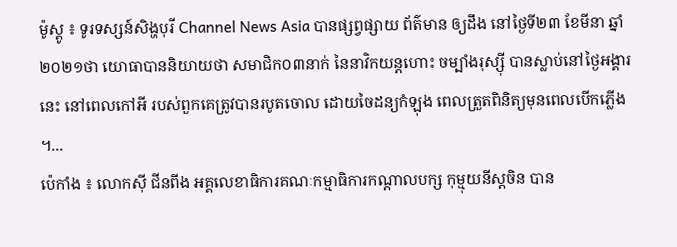ម៉ូស្គូ ៖ ទូរទស្សន៍សិង្ហបុរី Channel News Asia បានផ្សព្វផ្សាយ ព័ត៌មាន ឲ្យដឹង នៅថ្ងៃទី២៣ ខែមីនា ឆ្នាំ២០២១ថា យោធាបាននិយាយថា សមាជិក០៣នាក់ នៃនាវិកយន្តហោះ ចម្បាំងរុស្ស៊ី បានស្លាប់នៅថ្ងៃអង្គារនេះ នៅពេលកៅអី របស់ពួកគេត្រូវបានរបូតចោល ដោយចៃដន្យកំឡុង ពេលត្រួតពិនិត្យមុនពេលបើកភ្លើង ។...
ប៉េកាំង ៖ លោកស៊ី ជីនពីង អគ្គលេខាធិការគណៈកម្មាធិការកណ្តាលបក្ស កុម្មុយនីស្តចិន បាន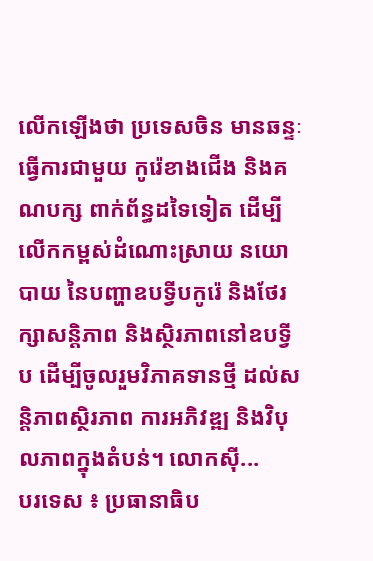លើកឡើងថា ប្រទេសចិន មានឆន្ទៈធ្វើការជាមួយ កូរ៉េខាងជើង និងគណបក្ស ពាក់ព័ន្ធដទៃទៀត ដើម្បីលើកកម្ពស់ដំណោះស្រាយ នយោបាយ នៃបញ្ហាឧបទ្វីបកូរ៉េ និងថែរក្សាសន្តិភាព និងស្ថិរភាពនៅឧបទ្វីប ដើម្បីចូលរួមវិភាគទានថ្មី ដល់សន្តិភាពស្ថិរភាព ការអភិវឌ្ឍ និងវិបុលភាពក្នុងតំបន់។ លោកស៊ី...
បរទេស ៖ ប្រធានាធិប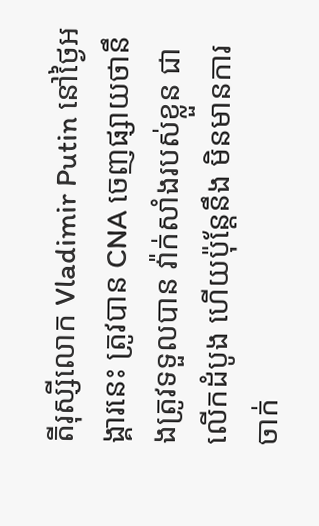តីរុស្សីលោក Vladimir Putin នៅថ្ងៃអង្គារនេះ ត្រូវបាន CNA ចេញផ្សាយថានឹងត្រូវទទួលបាន វ៉ាក់សាំងរបស់ខ្លួន ជាលើកដំបូង ហើយប៉ុន្តែនឹង មិនមានការចាក់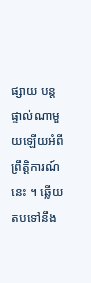ផ្សាយ បន្តផ្ទាល់ណាមួយឡើយអំពីព្រឹត្តិការណ៍នេះ ។ ឆ្លើយតបទៅនឹង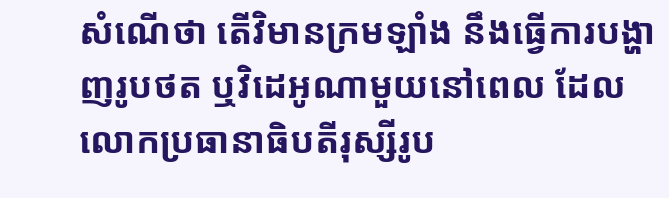សំណើថា តើវិមានក្រមឡាំង នឹងធ្វើការបង្ហាញរូបថត ឬវិដេអូណាមួយនៅពេល ដែលលោកប្រធានាធិបតីរុស្សីរូប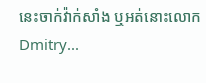នេះចាក់វ៉ាក់សាំង ឬអត់នោះលោក Dmitry...